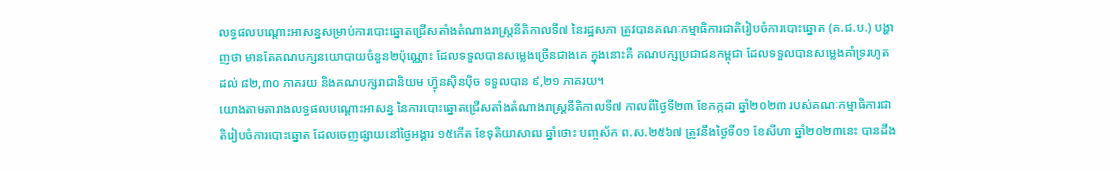លទ្ធផលបណ្តោះអាសន្នសម្រាប់ការបោះឆ្នោតជ្រើសតាំងតំណាងរាស្ត្រនីតិកាលទី៧ នៃរដ្ឋសភា ត្រូវបានគណៈកម្មាធិការជាតិរៀបចំការបោះឆ្នោត (គ.ជ.ប.) បង្ហាញថា មានតែគណបក្សនយោបាយចំនួន២ប៉ុណ្ណោះ ដែលទទួលបានសម្លេងច្រើនជាងគេ ក្នុងនោះគឺ គណបក្សប្រជាជនកម្ពុជា ដែលទទួលបានសម្លេងគាំទ្ររហូតដល់ ៨២,៣០ ភាគរយ និងគណបក្សរាជានិយម ហ្វ៊ុនស៊ិនប៉ិច ទទួលបាន ៩,២១ ភាគរយ។
យោងតាមតារាងលទ្ធផលបណ្តោះអាសន្ន នៃការបោះឆ្នោតជ្រើសតាំងតំណាងរាស្ត្រនីតិកាលទី៧ កាលពីថ្ងៃទី២៣ ខែកក្កដា ឆ្នាំ២០២៣ របស់គណៈកម្មាធិការជាតិរៀបចំការបោះឆ្នោត ដែលចេញផ្សាយនៅថ្ងៃអង្គារ ១៥កើត ខែទុតិយាសាឍ ឆ្នាំថោះ បញ្ចស័ក ព.ស.២៥៦៧ ត្រូវនឹងថ្ងៃទី០១ ខែសីហា ឆ្នាំ២០២៣នេះ បានដឹង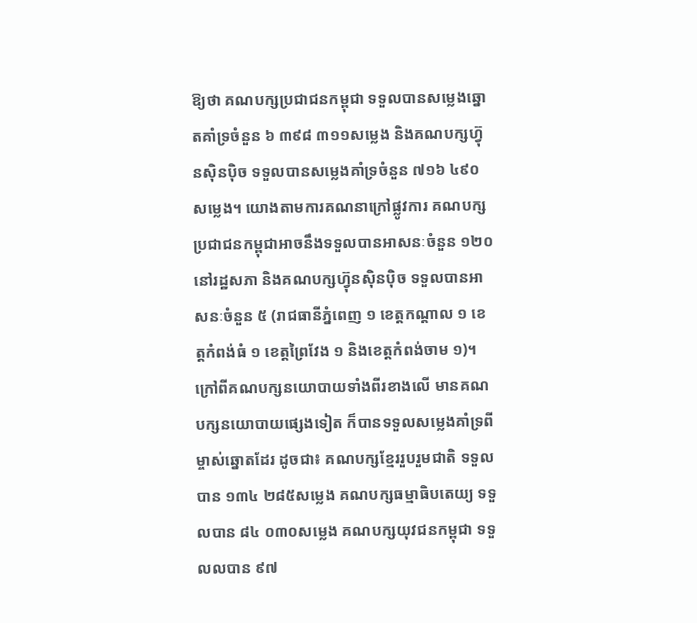ឱ្យថា គណបក្សប្រជាជនកម្ពុជា ទទួលបានសម្លេងឆ្នោតគាំទ្រចំនួន ៦ ៣៩៨ ៣១១សម្លេង និងគណបក្សហ៊្វុនស៊ិនប៉ិច ទទួលបានសម្លេងគាំទ្រចំនួន ៧១៦ ៤៩០សម្លេង។ យោងតាមការគណនាក្រៅផ្លូវការ គណបក្សប្រជាជនកម្ពុជាអាចនឹងទទួលបានអាសនៈចំនួន ១២០ នៅរដ្ឋសភា និងគណបក្សហ៊្វុនស៊ិនប៉ិច ទទួលបានអាសនៈចំនួន ៥ (រាជធានីភ្នំពេញ ១ ខេត្តកណ្តាល ១ ខេត្តកំពង់ធំ ១ ខេត្តព្រៃវែង ១ និងខេត្តកំពង់ចាម ១)។
ក្រៅពីគណបក្សនយោបាយទាំងពីរខាងលើ មានគណបក្សនយោបាយផ្សេងទៀត ក៏បានទទួលសម្លេងគាំទ្រពីម្ចាស់ឆ្នោតដែរ ដូចជា៖ គណបក្សខ្មែររួបរួមជាតិ ទទួលបាន ១៣៤ ២៨៥សម្លេង គណបក្សធម្មាធិបតេយ្យ ទទួលបាន ៨៤ ០៣០សម្លេង គណបក្សយុវជនកម្ពុជា ទទួលលបាន ៩៧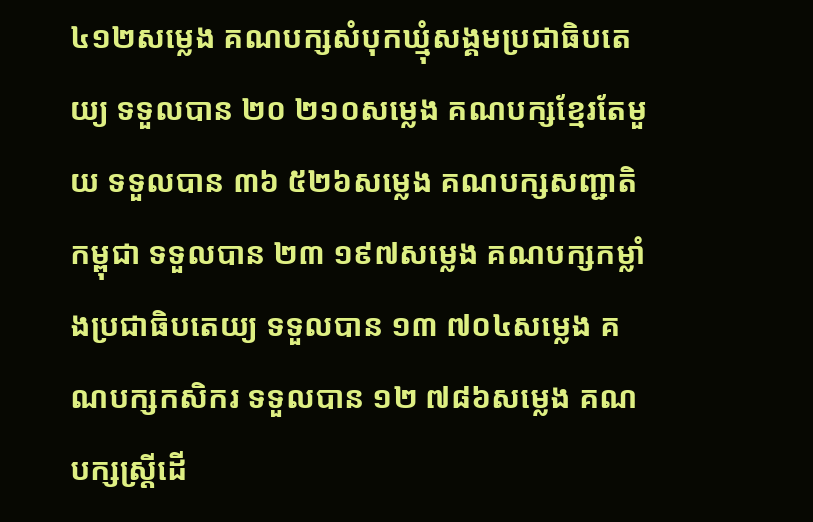៤១២សម្លេង គណបក្សសំបុកឃ្មុំសង្គមប្រជាធិបតេយ្យ ទទួលបាន ២០ ២១០សម្លេង គណបក្សខ្មែរតែមួយ ទទួលបាន ៣៦ ៥២៦សម្លេង គណបក្សសញ្ជាតិកម្ពុជា ទទួលបាន ២៣ ១៩៧សម្លេង គណបក្សកម្លាំងប្រជាធិបតេយ្យ ទទួលបាន ១៣ ៧០៤សម្លេង គណបក្សកសិករ ទទួលបាន ១២ ៧៨៦សម្លេង គណបក្សស្ត្រីដើ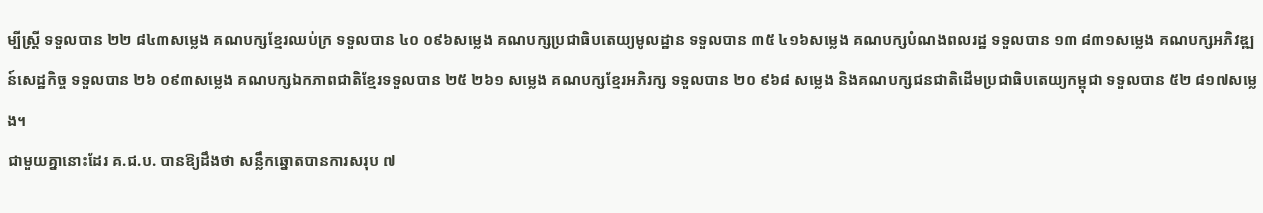ម្បីស្ត្រី ទទួលបាន ២២ ៨៤៣សម្លេង គណបក្សខ្មែរឈប់ក្រ ទទួលបាន ៤០ ០៩៦សម្លេង គណបក្សប្រជាធិបតេយ្យមូលដ្ឋាន ទទួលបាន ៣៥ ៤១៦សម្លេង គណបក្សបំណងពលរដ្ឋ ទទួលបាន ១៣ ៨៣១សម្លេង គណបក្សអភិវឌ្ឍន៍សេដ្ឋកិច្ច ទទួលបាន ២៦ ០៩៣សម្លេង គណបក្សឯកភាពជាតិខ្មែរទទួលបាន ២៥ ២៦១ សម្លេង គណបក្សខ្មែរអភិរក្ស ទទួលបាន ២០ ៩៦៨ សម្លេង និងគណបក្សជនជាតិដើមប្រជាធិបតេយ្យកម្ពុជា ទទួលបាន ៥២ ៨១៧សម្លេង។
ជាមួយគ្នានោះដែរ គ.ជ.ប. បានឱ្យដឹងថា សន្លឹកឆ្នោតបានការសរុប ៧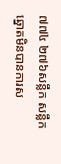៧៧៤ ២៧៦សន្លឹក សន្លឹកឆ្នោតមិនបានការស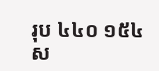រុប ៤៤០ ១៥៤ស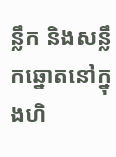ន្លឹក និងសន្លឹកឆ្នោតនៅក្នុងហិ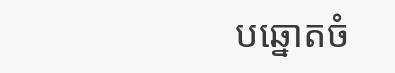បឆ្នោតចំ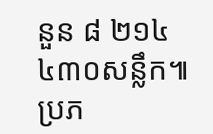នួន ៨ ២១៤ ៤៣០សន្លឹក៕
ប្រភ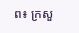ព៖ ក្រសួ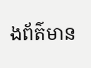ងព័ត៌មាន